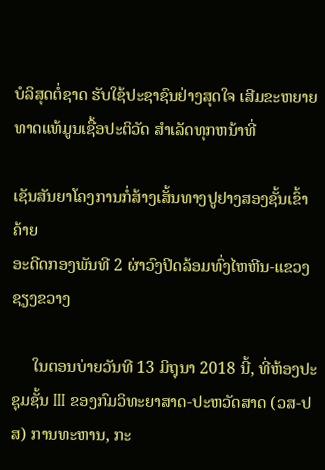ບໍລິສຸດຕໍ່ຊາດ ຮັບໃຊ້ປະຊາຊົນຢ່າງສຸດໃຈ ເສີມຂະຫຍາຍທາດແທ້ມູນເຊື້ອປະຕິວັດ ສໍາເລັດທຸກຫນ້າທີ່

ເຊັນສັນຍາໂຄງການກໍ່ສ້າງເສັ້ນທາງປູຢາງສອງຊັ້ນເຂົ້າຄ້າຍ
ອະດີດກອງພັນທີ 2 ຜ່າວົງປິດລ້ອມທົ່ງໄຫຫີນ-ແຂວງຊຽງຂວາງ

     ໃນຕອນບ່າຍວັນທີ 13 ມິຖຸນາ 2018 ນີ້, ທີ່ຫ້ອງປະຊຸມຊັ້ນ III ຂອງກົມວິທະຍາສາດ-ປະຫວັດສາດ (ວສ-ປສ) ການທະຫານ, ກະ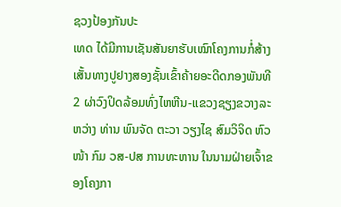ຊວງປ້ອງກັນປະ
ເທດ ໄດ້ມີການເຊັນສັນຍາຮັບເໝົາໂຄງການກໍ່ສ້າງເສັ້ນທາງປູຢາງສອງຊັ້ນເຂົ້າຄ້າຍອະດີດກອງພັນທີ 2 ຜ່າວົງປິດລ້ອມທົ່ງໄຫຫີນ-ແຂວງຊຽງຂວາງລະ
ຫວ່າງ ທ່ານ ພົນຈັດ ຕະວາ ວຽງໄຊ ສົມວິຈິດ ຫົວໜ້າ ກົມ ວສ-ປສ ການທະຫານ ໃນນາມຝ່າຍເຈົ້າຂອງໂຄງກາ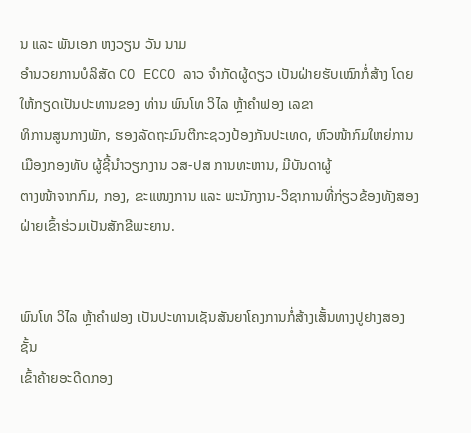ນ ແລະ ພັນເອກ ຫງວຽນ ວັນ ນາມ
ອຳນວຍການບໍລິສັດ CO ECCO ລາວ ຈໍາກັດຜູ້ດຽວ ເປັນຝ່າຍຮັບເໝົາກໍ່ສ້າງ ໂດຍໃຫ້ກຽດເປັນປະທານຂອງ ທ່ານ ພົນໂທ ວິໄລ ຫຼ້າຄຳຟອງ ເລຂາ
ທິການສູນກາງພັກ, ຮອງລັດຖະມົນຕີກະຊວງປ້ອງກັນປະເທດ, ຫົວໜ້າກົມໃຫຍ່ການເມືອງກອງທັບ ຜູ້ຊີ້ນຳວຽກງານ ວສ-ປສ ການທະຫານ, ມີບັນດາຜູ້
ຕາງໜ້າຈາກກົມ, ກອງ, ຂະແໜງການ ແລະ ພະນັກງານ-ວິຊາການທີ່ກ່ຽວຂ້ອງທັງສອງຝ່າຍເຂົ້າຮ່ວມເປັນສັກຂີພະຍານ.


ພົນໂທ ວິໄລ ຫຼ້າຄຳຟອງ ເປັນປະທານເຊັນສັນຍາໂຄງການກໍ່ສ້າງເສັ້ນທາງປູຢາງສອງຊັ້ນ
ເຂົ້າຄ້າຍອະດີດກອງ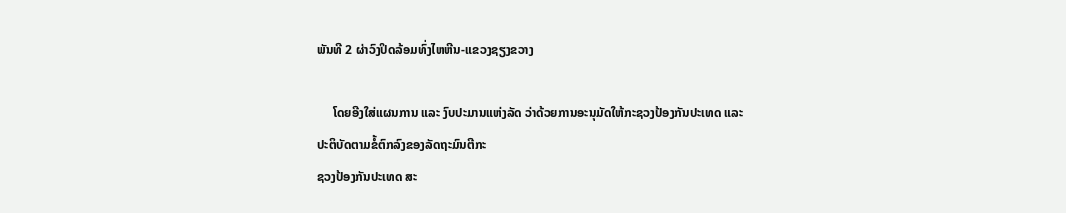ພັນທີ 2 ຜ່າວົງປິດລ້ອມທົ່ງໄຫຫີນ-ແຂວງຊຽງຂວາງ

     ໂດຍອີງໃສ່ແຜນການ ແລະ ງົບປະມານແຫ່ງລັດ ວ່າດ້ວຍການອະນຸມັດໃຫ້ກະຊວງປ້ອງກັນປະເທດ ແລະ ປະຕິບັດຕາມຂໍ້ຕົກລົງຂອງລັດຖະມົນຕີກະ
ຊວງປ້ອງກັນປະເທດ ສະ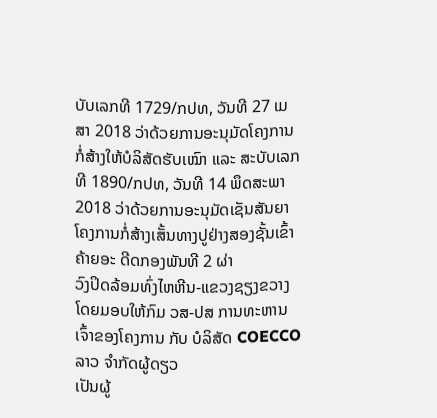ບັບເລກທີ 1729/ກປທ, ວັນທີ 27 ເມສາ 2018 ວ່າດ້ວຍການອະນຸມັດໂຄງການກໍ່ສ້າງໃຫ້ບໍລິສັດຮັບເໝົາ ແລະ ສະບັບເລກ
ທີ 1890/ກປທ, ວັນທີ 14 ພຶດສະພາ 2018 ວ່າດ້ວຍການອະນຸມັດເຊັນສັນຍາໂຄງການກໍ່ສ້າງເສັ້ນທາງປູຢ່າງສອງຊັ້ນເຂົ້າຄ້າຍອະ ດີດກອງພັນທີ 2 ຜ່າ
ວົງປິດລ້ອມທົ່ງໄຫຫີນ-ແຂວງຊຽງຂວາງ ໂດຍມອບໃຫ້ກົມ ວສ-ປສ ການທະຫານ ເຈົ້າຂອງໂຄງການ ກັບ ບໍລິສັດ COECCO ລາວ ຈໍາກັດຜູ້ດຽວ
ເປັນຜູ້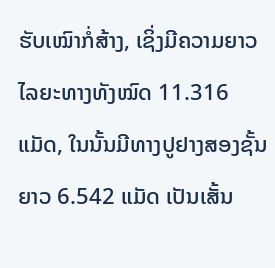ຮັບເໝົາກໍ່ສ້າງ, ເຊິ່ງມີຄວາມຍາວໄລຍະທາງທັງໝົດ 11.316 ແມັດ, ໃນນັ້ນມີທາງປູຢາງສອງຊັ້ນ ຍາວ 6.542 ແມັດ ເປັນເສັ້ນ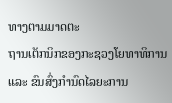ທາງຕາມມາດຕະ
ຖານເຕັກນິກຂອງກະຊວງໂຍທາທິການ ແລະ ຂົນສົ່ງກຳນົດໄລຍະການ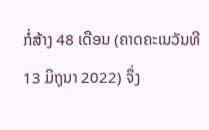ກໍ່ສ້າງ 48 ເດືອນ (ຄາດຄະເນວັນທີ 13 ມິຖຸນາ 2022) ຈຶ່ງ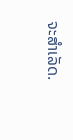ຈະສຳເລັດ.